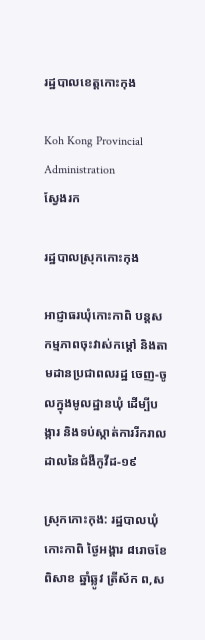រដ្ឋបាលខេត្តកោះកុង

Koh Kong Provincial Administration
ស្វែងរក

រដ្ឋបាលស្រុកកោះកុង

អាជ្ញាធរឃុំកោះកាពិ បន្តសកម្មភាពចុះវាស់កម្តៅ និងតាមដានប្រជាពលរដ្ឋ ចេញ-ចូលក្នុងមូលដ្ឋានឃុំ ដើម្បីបង្ការ និងទប់ស្កាត់ការរីករាលដាលនៃជំងឺកូវីដ-១៩

ស្រុកកោះកុង: រដ្ឋបាលឃុំកោះកាពិ ថ្ងៃអង្គារ ៨រោចខែពិសាខ ឆ្នាំឆ្លូវ ត្រីស័ក ព,ស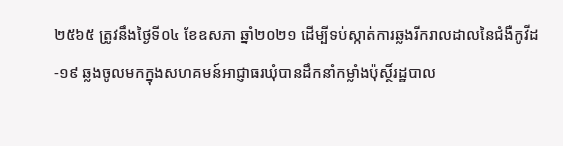២៥៦៥ ត្រូវនឹងថ្ងៃទី០៤ ខែឧសភា ឆ្នាំ២០២១ ដើម្បីទប់ស្កាត់ការឆ្លងរីករាលដាលនៃជំងឺកូវីដ-១៩ ឆ្លងចូលមកក្នុងសហគមន៍អាជ្ញាធរឃុំបានដឹកនាំកម្លាំងប៉ុស្ថិ៍រដ្ឋបាល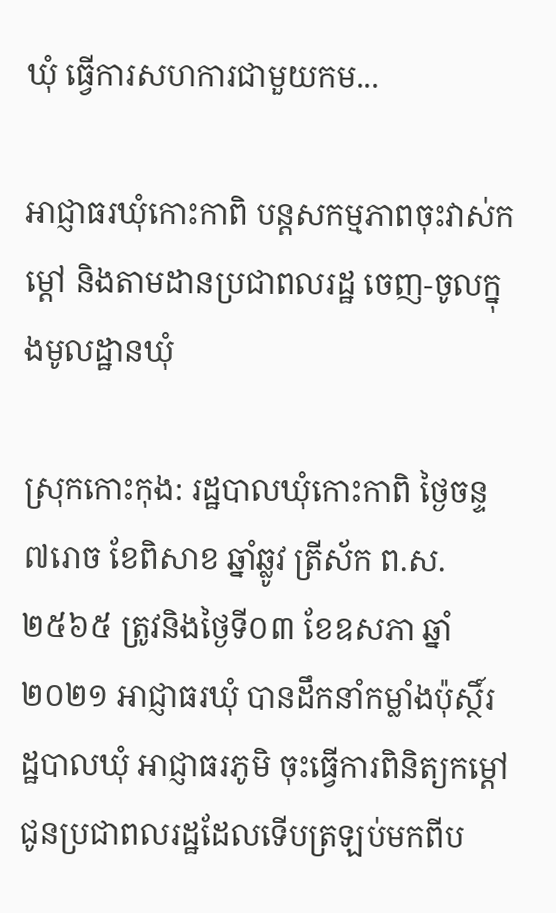ឃុំ ធ្វើការសហការជាមួយកម...

អាជ្ញាធរឃុំកោះកាពិ បន្តសកម្មភាពចុះវាស់កម្តៅ និងតាមដានប្រជាពលរដ្ឋ ចេញ-ចូលក្នុងមូលដ្ឋានឃុំ

ស្រុកកោះកុង: រដ្ឋបាលឃុំកោះកាពិ ថ្ងៃចន្ទ ៧រោច ខែពិសាខ ឆ្នាំឆ្លូវ ត្រីស័ក ព.ស. ២៥៦៥ ត្រូវនិងថ្ងៃទី០៣ ខែឧសភា ឆ្នាំ២០២១ អាជ្ញាធរឃុំ បានដឹកនាំកម្លាំងប៉ុស្ថិ៍រដ្ឋបាលឃុំ អាជ្ញាធរភូមិ ចុះធ្វើការពិនិត្យកម្តៅជូនប្រជាពលរដ្ឋដែលទើបត្រឡប់មកពីប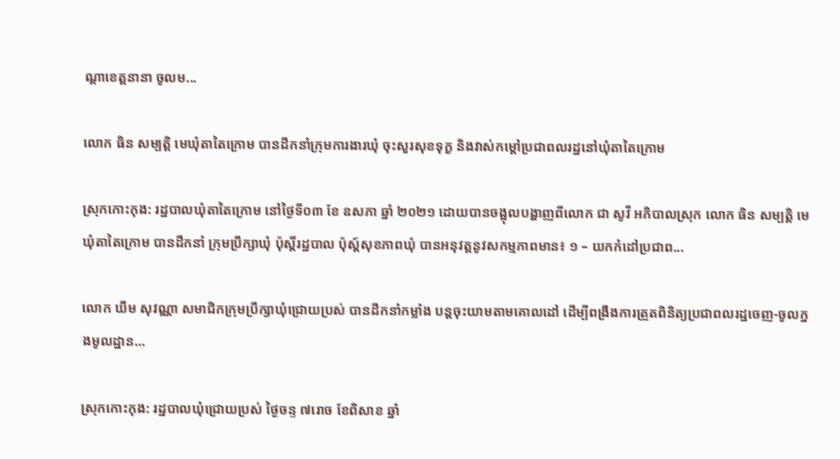ណ្តាខេត្តនានា ចូលម...

លោក ធិន សម្បត្តិ មេឃុំតាតៃក្រោម បានដឹកនាំក្រុមការងារឃុំ ចុះសួរសុខទុក្ខ និងវាស់កម្តៅប្រជាពលរដ្ឋនៅឃុំតាតៃក្រោម

ស្រុកកោះកុង: រដ្ឋបាលឃុំតាតៃក្រោម នៅថ្ងៃទី០៣ ខែ ឧសភា ឆ្នាំ ២០២១ ដោយបានចង្អុលបង្ហាញពីលោក ជា សូវី អភិបាលស្រុក លោក ធិន សម្បត្តិ មេឃុំតាតៃក្រោម បានដឹកនាំ ក្រុមប្រឹក្សាឃុំ ប៉ុស្តិ៍រដ្ឋបាល ប៉ុស្ត៍សុខភាពឃុំ បានអនុវត្តនូវសកម្មភាពមាន៖ ១ – យកកំដៅប្រជាព...

លោក ឃឹម សុវណ្ណា សមាជិកក្រុមប្រឹក្សាឃុំជ្រោយប្រស់ បានដឹកនាំកម្លាំង បន្តចុះយាមតាមគោលដៅ ដើម្បីពង្រឹងការត្រួតពិនិត្យប្រជាពលរដ្ឋចេញ-ចូលក្នងមូលដ្ឋាន…

ស្រុកកោះកុង: រដ្ឋបាលឃុំជ្រោយប្រស់ ថ្ងៃចន្ទ ៧រោច ខែពិសាខ ឆ្នាំ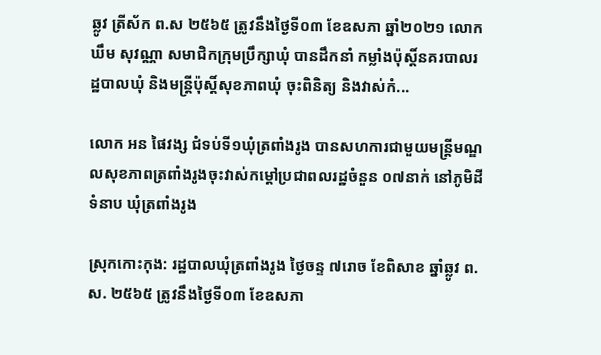ឆ្លូវ ត្រីស័ក ព.ស ២៥៦៥ ត្រូវនឹងថ្ងៃទី០៣ ខែឧសភា ឆ្នាំ២០២១ លោក ឃឹម សុវណ្ណា សមាជិកក្រុមប្រឹក្សាឃុំ បានដឹកនាំ កម្លាំងប៉ុស្តិ៍នគរបាលរដ្ឋបាលឃុំ និងមន្ត្រីប៉ុស្តិ៍សុខភាពឃុំ ចុះពិនិត្យ និងវាស់កំ...

លោក អន ផៃវង្ស ជំទប់ទី១ឃុំត្រពាំងរូង បានសហការជាមួយមន្ត្រីមណ្ឌលសុខភាពត្រពាំងរូងចុះវាស់កម្តៅប្រជាពលរដ្ឋចំនួន ០៧នាក់ នៅភូមិដីទំនាប ឃុំត្រពាំងរូង

ស្រុកកោះកុង: រដ្ឋបាលឃុំត្រពាំងរូង ថ្ងៃចន្ទ ៧រោច ខែពិសាខ ឆ្នាំឆ្លូវ ព.ស. ២៥៦៥ ត្រូវនឹងថ្ងៃទី០៣ ខែឧសភា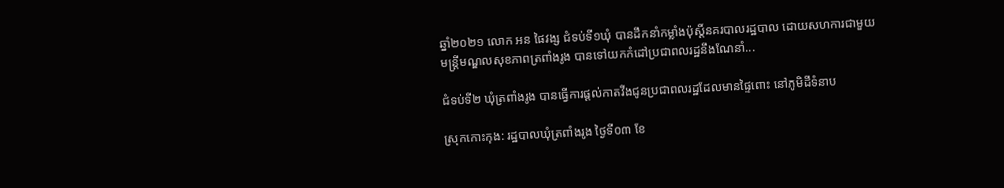ឆ្នាំ២០២១ លោក អន ផៃវង្ស ជំទប់ទី១ឃុំ បានដឹកនាំកម្លាំងប៉ុស្តិ៍នគរបាលរដ្ឋបាល ដោយសហការជាមួយមន្ត្រីមណ្ឌលសុខភាពត្រពាំងរូង បានទៅយកកំដៅប្រជាពលរដ្ឋនឹងណែនាំ...

ជំទប់ទី២ ឃុំត្រពាំងរូង បានធ្វើការផ្តល់កាតវីងជូនប្រជាពលរដ្ឋដែលមានផ្ទៃពោះ នៅភូមិដីទំនាប

ស្រុកកោះកុង: រដ្ឋបាលឃុំត្រពាំងរូង ថ្ងៃទី០៣ ខែ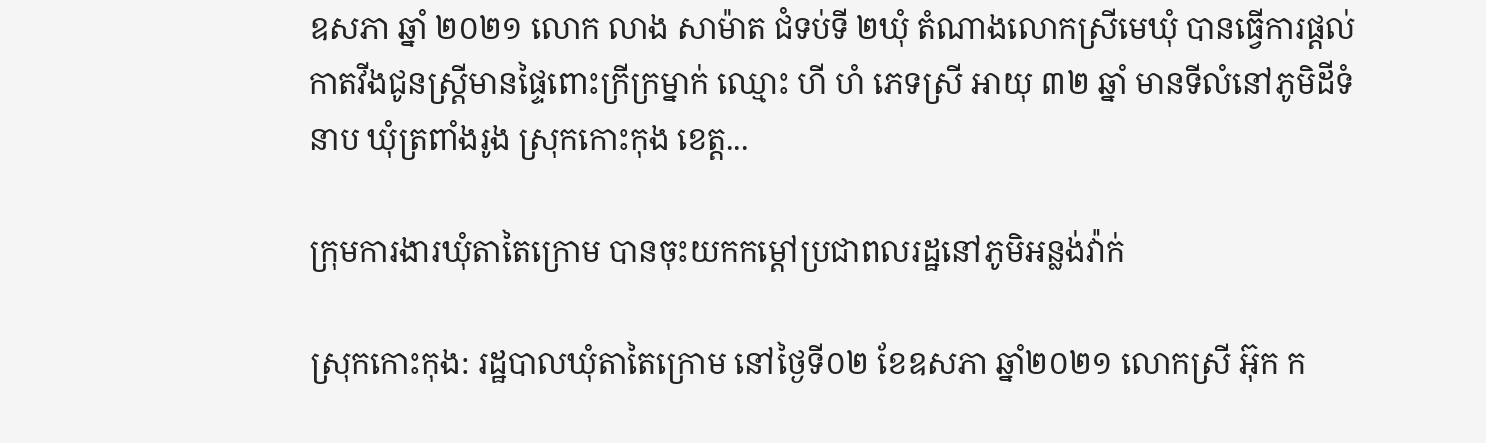ឧសភា ឆ្នាំ ២០២១ លោក លាង សាម៉ាត ជំទប់ទី ២ឃុំ តំណាងលោកស្រីមេឃុំ បានធ្វើការផ្ដល់កាតវីងជូនស្ត្រីមានផ្ទៃពោះក្រីក្រម្នាក់ ឈ្មោះ ហី ហំ ភេទស្រី អាយុ ៣២ ឆ្នាំ មានទីលំនៅភូមិដីទំនាប ឃុំត្រពាំងរូង ស្រុកកោះកុង ខេត្ត...

ក្រុមការងារឃុំតាតៃក្រោម បានចុះយកកម្តៅប្រជាពលរដ្ឋនៅភូមិអន្លង់វ៉ាក់

ស្រុកកោះកុង: រដ្ឋបាលឃុំតាតៃក្រោម នៅថ្ងៃទី០២ ខែឧសភា ឆ្នាំ២០២១ លោកស្រី អ៊ុក ក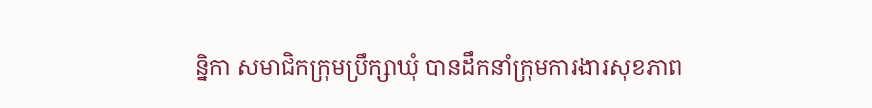ន្និកា សមាជិកក្រុមប្រឹក្សាឃុំ បានដឹកនាំក្រុមការងារសុខភាព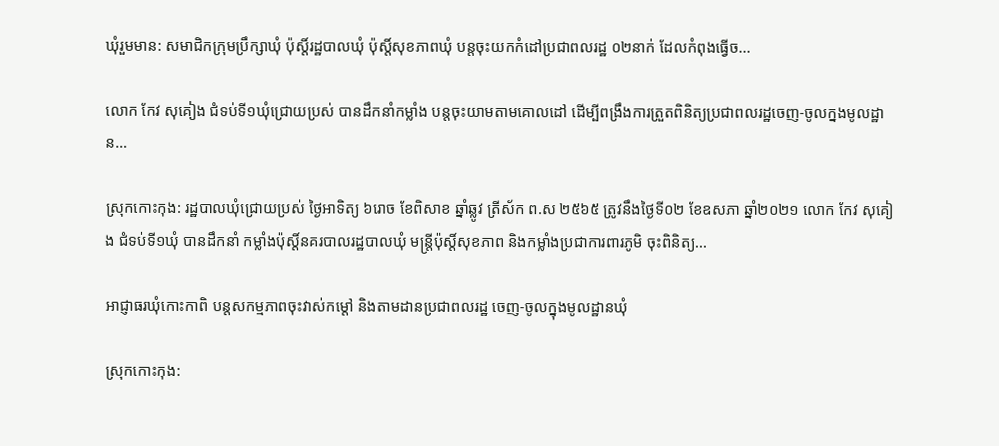ឃុំរួមមាន: សមាជិកក្រុមប្រឹក្សាឃុំ ប៉ុស្តិ៍រដ្ឋបាលឃុំ ប៉ុស្តិ៍សុខភាពឃុំ បន្តចុះយកកំដៅប្រជាពលរដ្ឋ ០២នាក់ ដែលកំពុងធ្វើច...

លោក កែវ សុគៀង ជំទប់ទី១ឃុំជ្រោយប្រស់ បានដឹកនាំកម្លាំង បន្តចុះយាមតាមគោលដៅ ដើម្បីពង្រឹងការត្រួតពិនិត្យប្រជាពលរដ្ឋចេញ-ចូលក្នងមូលដ្ឋាន…

ស្រុកកោះកុង: រដ្ឋបាលឃុំជ្រោយប្រស់ ថ្ងៃអាទិត្យ ៦រោច ខែពិសាខ ឆ្នាំឆ្លូវ ត្រីស័ក ព.ស ២៥៦៥ ត្រូវនឹងថ្ងៃទី០២ ខែឧសភា ឆ្នាំ២០២១ លោក កែវ សុគៀង ជំទប់ទី១ឃុំ បានដឹកនាំ កម្លាំងប៉ុស្តិ៍នគរបាលរដ្ឋបាលឃុំ មន្ត្រីប៉ុស្តិ៍សុខភាព និងកម្លាំងប្រជាការពារភូមិ ចុះពិនិត្យ...

អាជ្ញាធរឃុំកោះកាពិ បន្តសកម្មភាពចុះវាស់កម្តៅ និងតាមដានប្រជាពលរដ្ឋ ចេញ-ចូលក្នុងមូលដ្ឋានឃុំ

ស្រុកកោះកុង: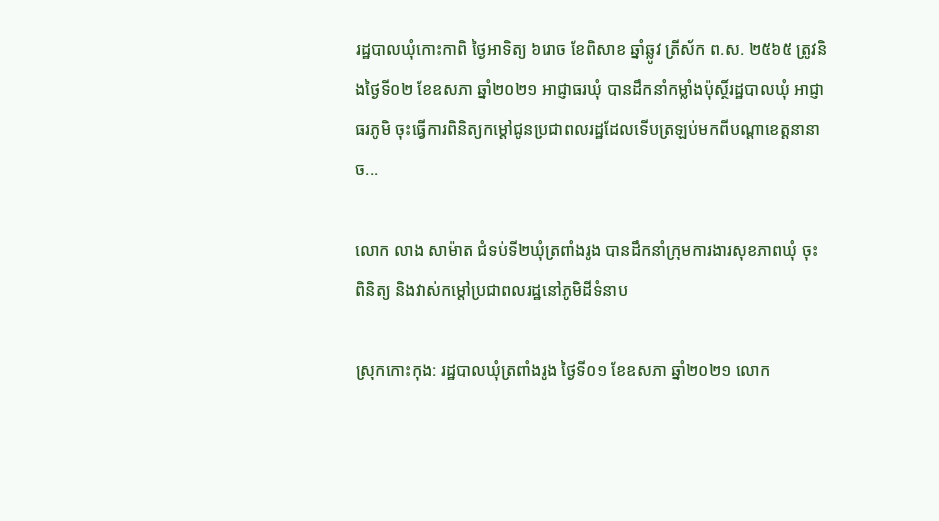រដ្ឋបាលឃុំកោះកាពិ ថ្ងៃអាទិត្យ ៦រោច ខែពិសាខ ឆ្នាំឆ្លូវ ត្រីស័ក ព.ស. ២៥៦៥ ត្រូវនិងថ្ងៃទី០២ ខែឧសភា ឆ្នាំ២០២១ អាជ្ញាធរឃុំ បានដឹកនាំកម្លាំងប៉ុស្ថិ៍រដ្ឋបាលឃុំ អាជ្ញាធរភូមិ ចុះធ្វើការពិនិត្យកម្តៅជូនប្រជាពលរដ្ឋដែលទើបត្រឡប់មកពីបណ្តាខេត្តនានា ច...

លោក លាង សាម៉ាត ជំទប់ទី២ឃុំត្រពាំងរូង បានដឹកនាំក្រុមការងារសុខភាពឃុំ ចុះពិនិត្យ និងវាស់កម្តៅប្រជាពលរដ្ឋនៅភូមិដីទំនាប

ស្រុកកោះកុង: រដ្ឋបាលឃុំត្រពាំងរូង ថ្ងៃទី០១ ខែឧសភា ឆ្នាំ២០២១ លោក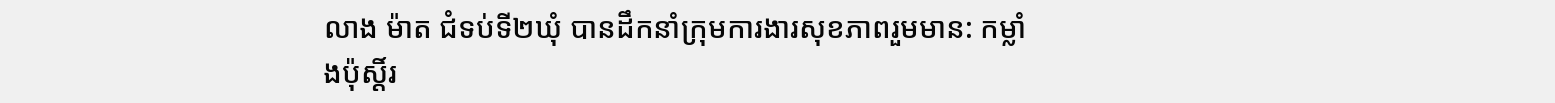លាង ម៉ាត ជំទប់ទី២ឃុំ បានដឹកនាំក្រុមការងារសុខភាពរួមមាន: កម្លាំងប៉ុស្តិ៍រ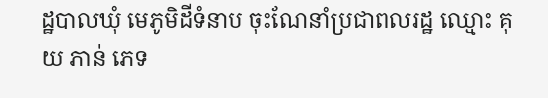ដ្ឋបាលឃុំ មេភូមិដីទំនាប ចុះណែនាំប្រជាពលរដ្ឋ ឈ្មោះ គុយ ភាន់ ភេទ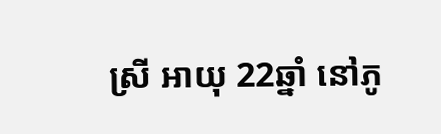ស្រី អាយុ 22ឆ្នាំ នៅភូ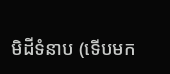មិដីទំនាប (ទើបមក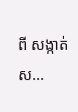ពី សង្កាត់ស...